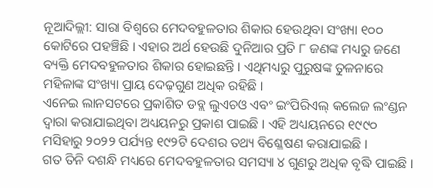ନୂଆଦିଲ୍ଲୀ: ସାରା ବିଶ୍ୱରେ ମେଦବହୁଳତାର ଶିକାର ହେଉଥିବା ସଂଖ୍ୟା ୧୦୦ କୋଟିରେ ପହଞ୍ଚିଛି । ଏହାର ଅର୍ଥ ହେଉଛି ଦୁନିଆର ପ୍ରତି ୮ ଜଣଙ୍କ ମଧ୍ୟରୁ ଜଣେ ବ୍ୟକ୍ତି ମେଦବହୁଳତାର ଶିକାର ହୋଇଛନ୍ତି । ଏଥିମଧ୍ୟରୁ ପୁରୁଷଙ୍କ ତୁଳନାରେ ମହିଳାଙ୍କ ସଂଖ୍ୟା ପ୍ରାୟ ଦେଢ଼ଗୁଣ ଅଧିକ ରହିଛି ।
ଏନେଇ ଲାନସଟରେ ପ୍ରକାଶିତ ଡବ୍ଲ ଲୁଏଚଓ ଏବଂ ଇଂପିରିଏଲ୍ କଲେଜ ଲଂଣ୍ଡନ ଦ୍ୱାରା କରାଯାଇଥିବା ଅଧ୍ୟୟନରୁ ପ୍ରକାଶ ପାଇଛି । ଏହି ଅଧ୍ୟୟନରେ ୧୯୯୦ ମସିହାରୁ ୨୦୨୨ ପର୍ଯ୍ୟନ୍ତ ୧୯୨ଟି ଦେଶର ତଥ୍ୟ ବିଶ୍ଳେଷଣ କରାଯାଇଛି ।
ଗତ ତିନି ଦଶନ୍ଧି ମଧ୍ୟରେ ମେଦବହୁଳତାର ସମସ୍ୟା ୪ ଗୁଣରୁ ଅଧିକ ବୃଦ୍ଧି ପାଇଛି ।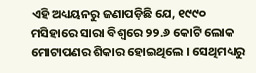ଏହି ଅଧ୍ୟୟନରୁ ଜଣାପଡ଼ିଛି ଯେ, ୧୯୯୦ ମସିହାରେ ସାରା ବିଶ୍ୱରେ ୨୨.୬ କୋଟି ଲୋକ ମୋଟାପଣର ଶିକାର ହୋଇଥିଲେ । ସେଥିମଧ୍ୟରୁ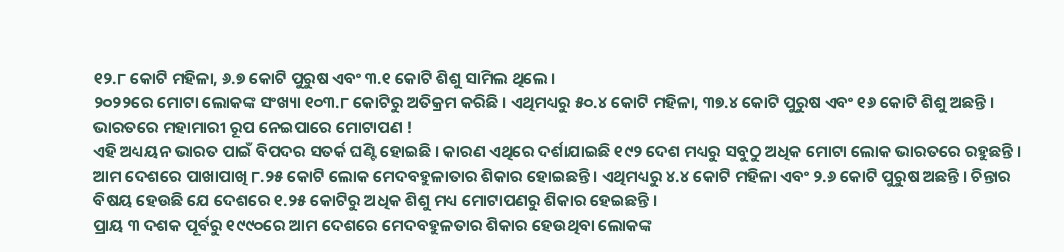୧୨.୮ କୋଟି ମହିଳା, ୬.୭ କୋଟି ପୁରୁଷ ଏବଂ ୩.୧ କୋଟି ଶିଶୁ ସାମିଲ ଥିଲେ ।
୨୦୨୨ରେ ମୋଟା ଲୋକଙ୍କ ସଂଖ୍ୟା ୧୦୩.୮ କୋଟିରୁ ଅତିକ୍ରମ କରିଛି । ଏଥିମଧ୍ୟରୁ ୫୦.୪ କୋଟି ମହିଳା, ୩୭.୪ କୋଟି ପୁରୁଷ ଏବଂ ୧୬ କୋଟି ଶିଶୁ ଅଛନ୍ତି ।
ଭାରତରେ ମହାମାରୀ ରୂପ ନେଇପାରେ ମୋଟାପଣ !
ଏହି ଅଧ୍ୟୟନ ଭାରତ ପାଇଁ ବିପଦର ସତର୍କ ଘଣ୍ଟି ହୋଇଛି । କାରଣ ଏଥିରେ ଦର୍ଶାଯାଇଛି ୧୯୨ ଦେଶ ମଧ୍ୟରୁ ସବୁଠୁ ଅଧିକ ମୋଟା ଲୋକ ଭାରତରେ ରହୁଛନ୍ତି । ଆମ ଦେଶରେ ପାଖାପାଖି ୮.୨୫ କୋଟି ଲୋକ ମେଦବହୁଳାତାର ଶିକାର ହୋଇଛନ୍ତି । ଏଥିମଧ୍ୟରୁ ୪.୪ କୋଟି ମହିଳା ଏବଂ ୨.୬ କୋଟି ପୁରୁଷ ଅଛନ୍ତି । ଚିନ୍ତାର ବିଷୟ ହେଉଛି ଯେ ଦେଶରେ ୧.୨୫ କୋଟିରୁ ଅଧିକ ଶିଶୁ ମଧ୍ୟ ମୋଟାପଣରୁ ଶିକାର ହେଇଛନ୍ତି ।
ପ୍ରାୟ ୩ ଦଶକ ପୂର୍ବରୁ ୧୯୯୦ରେ ଆମ ଦେଶରେ ମେଦବହୁଳତାର ଶିକାର ହେଉଥିବା ଲୋକଙ୍କ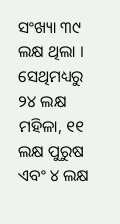ସଂଖ୍ୟା ୩୯ ଲକ୍ଷ ଥିଲା । ସେଥିମଧ୍ୟରୁ ୨୪ ଲକ୍ଷ ମହିଳା, ୧୧ ଲକ୍ଷ ପୁରୁଷ ଏବଂ ୪ ଲକ୍ଷ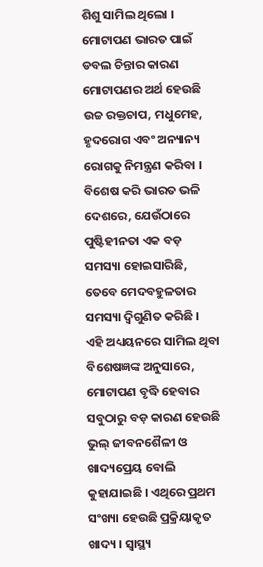ଶିଶୁ ସାମିଲ ଥିଲୋ ।
ମୋଟାପଣ ଭାରତ ପାଇଁ ଡବଲ ଚିନ୍ତାର କାରଣ
ମୋଟାପଣର ଅର୍ଥ ହେଉଛି ଉଚ୍ଚ ରକ୍ତଚାପ, ମଧୁମେହ, ହୃଦରୋଗ ଏବଂ ଅନ୍ୟାନ୍ୟ ରୋଗକୁ ନିମନ୍ତ୍ରଣ କରିବା । ବିଶେଷ କରି ଭାରତ ଭଳି ଦେଶରେ, ଯେଉଁଠାରେ ପୁଷ୍ଟିହୀନତା ଏକ ବଡ଼ ସମସ୍ୟା ହୋଇସାରିଛି, ତେବେ ମେଦବହୁଳତାର ସମସ୍ୟା ଦ୍ୱିଗୁଣିତ କରିଛି ।
ଏହି ଅଧ୍ୟୟନରେ ସାମିଲ ଥିବା ବିଶେଷଜ୍ଞଙ୍କ ଅନୁସାରେ, ମୋଟାପଣ ବୃଦ୍ଧି ହେବାର ସବୁଠାରୁ ବଡ଼ କାରଣ ହେଉଛି ଭୁଲ୍ ଜୀବନଶୈଳୀ ଓ ଖାଦ୍ୟପ୍ରେୟ ବୋଲି କୁହାଯାଇଛି । ଏଥିରେ ପ୍ରଥମ ସଂଖ୍ୟା ହେଉଛି ପ୍ରକ୍ରିୟାକୃତ ଖାଦ୍ୟ । ସ୍ୱାସ୍ଥ୍ୟ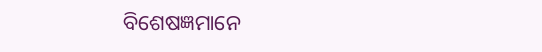ବିଶେଷଜ୍ଞମାନେ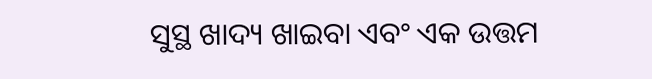ସୁସ୍ଥ ଖାଦ୍ୟ ଖାଇବା ଏବଂ ଏକ ଉତ୍ତମ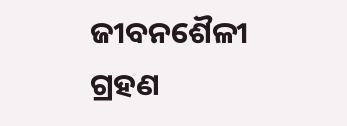ଜୀବନଶୈଳୀ ଗ୍ରହଣ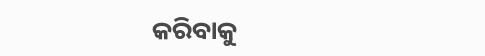କରିବାକୁ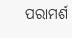ପରାମର୍ଶ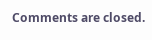Comments are closed.